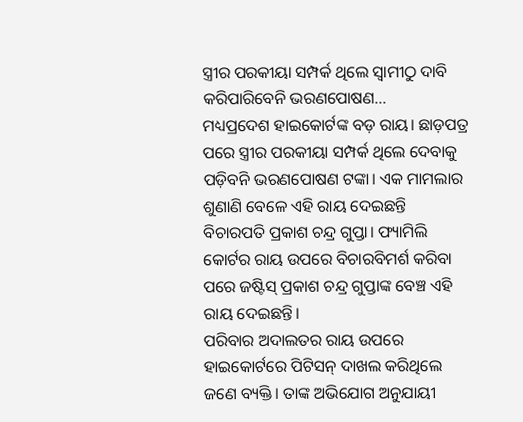ସ୍ତ୍ରୀର ପରକୀୟା ସମ୍ପର୍କ ଥିଲେ ସ୍ୱାମୀଠୁ ଦାବି କରିପାରିବେନି ଭରଣପୋଷଣ…
ମଧ୍ୟପ୍ରଦେଶ ହାଇକୋର୍ଟଙ୍କ ବଡ଼ ରାୟ। ଛାଡ଼ପତ୍ର ପରେ ସ୍ତ୍ରୀର ପରକୀୟା ସମ୍ପର୍କ ଥିଲେ ଦେବାକୁ ପଡ଼ିବନି ଭରଣପୋଷଣ ଟଙ୍କା। ଏକ ମାମଲାର ଶୁଣାଣି ବେଳେ ଏହି ରାୟ ଦେଇଛନ୍ତି ବିଚାରପତି ପ୍ରକାଶ ଚନ୍ଦ୍ର ଗୁପ୍ତା। ଫ୍ୟାମିଲି କୋର୍ଟର ରାୟ ଉପରେ ବିଚାରବିମର୍ଶ କରିବା ପରେ ଜଷ୍ଟିସ୍ ପ୍ରକାଶ ଚନ୍ଦ୍ର ଗୁପ୍ତାଙ୍କ ବେଞ୍ଚ ଏହି ରାୟ ଦେଇଛନ୍ତି।
ପରିବାର ଅଦାଲତର ରାୟ ଉପରେ ହାଇକୋର୍ଟରେ ପିଟିସନ୍ ଦାଖଲ କରିଥିଲେ ଜଣେ ବ୍ୟକ୍ତି। ତାଙ୍କ ଅଭିଯୋଗ ଅନୁଯାୟୀ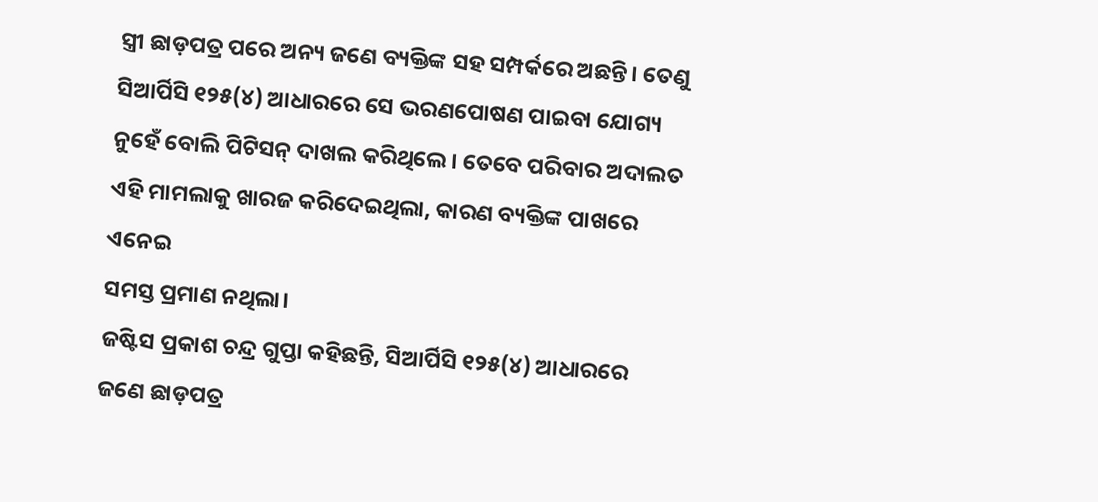ସ୍ତ୍ରୀ ଛାଡ଼ପତ୍ର ପରେ ଅନ୍ୟ ଜଣେ ବ୍ୟକ୍ତିଙ୍କ ସହ ସମ୍ପର୍କରେ ଅଛନ୍ତି। ତେଣୁ ସିଆର୍ପିସି ୧୨୫(୪) ଆଧାରରେ ସେ ଭରଣପୋଷଣ ପାଇବା ଯୋଗ୍ୟ ନୁହେଁ ବୋଲି ପିଟିସନ୍ ଦାଖଲ କରିଥିଲେ। ତେବେ ପରିବାର ଅଦାଲତ ଏହି ମାମଲାକୁ ଖାରଜ କରିଦେଇଥିଲା, କାରଣ ବ୍ୟକ୍ତିଙ୍କ ପାଖରେ ଏନେଇ
ସମସ୍ତ ପ୍ରମାଣ ନଥିଲା।
ଜଷ୍ଟିସ ପ୍ରକାଶ ଚନ୍ଦ୍ର ଗୁପ୍ତା କହିଛନ୍ତି, ସିଆର୍ପିସି ୧୨୫(୪) ଆଧାରରେ ଜଣେ ଛାଡ଼ପତ୍ର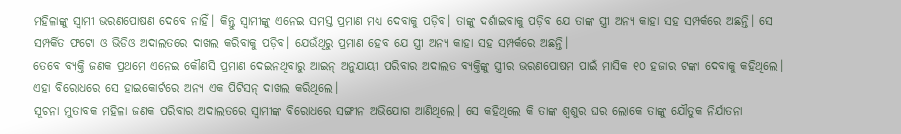ମହିଳାଙ୍କୁ ସ୍ୱାମୀ ଭରଣପୋଷଣ ଦେବେ ନାହିଁ। କିନ୍ତୁ ସ୍ୱାମୀଙ୍କୁ ଏନେଇ ସମସ୍ତ ପ୍ରମାଣ ମଧ୍ୟ ଦେବାକୁ ପଡ଼ିବ। ତାଙ୍କୁ ଦର୍ଶାଇବାକୁ ପଡ଼ିବ ଯେ ତାଙ୍କ ସ୍ତ୍ରୀ ଅନ୍ୟ କାହା ସହ ସମ୍ପର୍କରେ ଅଛନ୍ତି। ସେ ସମ୍ପର୍କିତ ଫଟୋ ଓ ଭିଡିଓ ଅଦାଲତରେ ଦାଖଲ କରିବାକୁ ପଡ଼ିବ। ଯେଉଁଥିରୁ ପ୍ରମାଣ ହେବ ଯେ ସ୍ତ୍ରୀ ଅନ୍ୟ କାହା ସହ ସମ୍ପର୍କରେ ଅଛନ୍ତି।
ତେବେ ବ୍ୟକ୍ତି ଜଣକ ପ୍ରଥମେ ଏନେଇ କୌଣସି ପ୍ରମାଣ ଦେଇନଥିବାରୁ ଆଇନ୍ ଅନୁଯାୟୀ ପରିବାର ଅଦାଲତ ବ୍ୟକ୍ତିଙ୍କୁ ସ୍ତ୍ରୀର ଭରଣପୋଷମ ପାଇଁ ମାସିକ ୧୦ ହଜାର ଟଙ୍କା ଦେବାକୁ କହିଥିଲେ। ଏହା ବିରୋଧରେ ସେ ହାଇକୋର୍ଟରେ ଅନ୍ୟ ଏକ ପିଟିସନ୍ ଦାଖଲ କରିଥିଲେ।
ସୂଚନା ମୁତାବକ ମହିଳା ଜଣକ ପରିବାର ଅଦାଲତରେ ସ୍ୱାମୀଙ୍କ ବିରୋଧରେ ସଙ୍ଗୀନ ଅଭିଯୋଗ ଆଣିଥିଲେ। ସେ କହିଥିଲେ କି ତାଙ୍କ ଶ୍ୱଶୁର ଘର ଲୋକେ ତାଙ୍କୁ ଯୌତୁକ ନିର୍ଯାତନା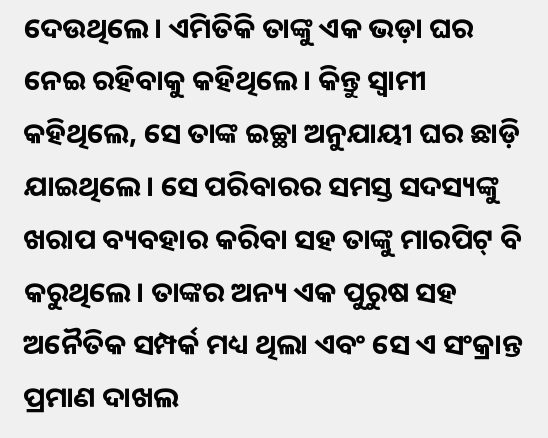ଦେଉଥିଲେ। ଏମିତିକି ତାଙ୍କୁ ଏକ ଭଡ଼ା ଘର ନେଇ ରହିବାକୁ କହିଥିଲେ। କିନ୍ତୁ ସ୍ୱାମୀ କହିଥିଲେ, ସେ ତାଙ୍କ ଇଚ୍ଛା ଅନୁଯାୟୀ ଘର ଛାଡ଼ି ଯାଇଥିଲେ। ସେ ପରିବାରର ସମସ୍ତ ସଦସ୍ୟଙ୍କୁ ଖରାପ ବ୍ୟବହାର କରିବା ସହ ତାଙ୍କୁ ମାରପିଟ୍ ବି କରୁଥିଲେ। ତାଙ୍କର ଅନ୍ୟ ଏକ ପୁରୁଷ ସହ ଅନୈତିକ ସମ୍ପର୍କ ମଧ୍ୟ ଥିଲା ଏବଂ ସେ ଏ ସଂକ୍ରାନ୍ତ ପ୍ରମାଣ ଦାଖଲ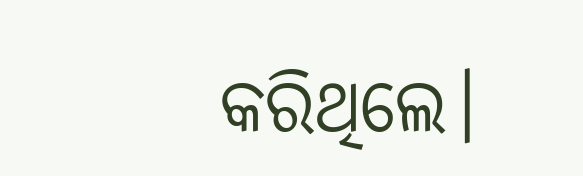କରିଥିଲେ।